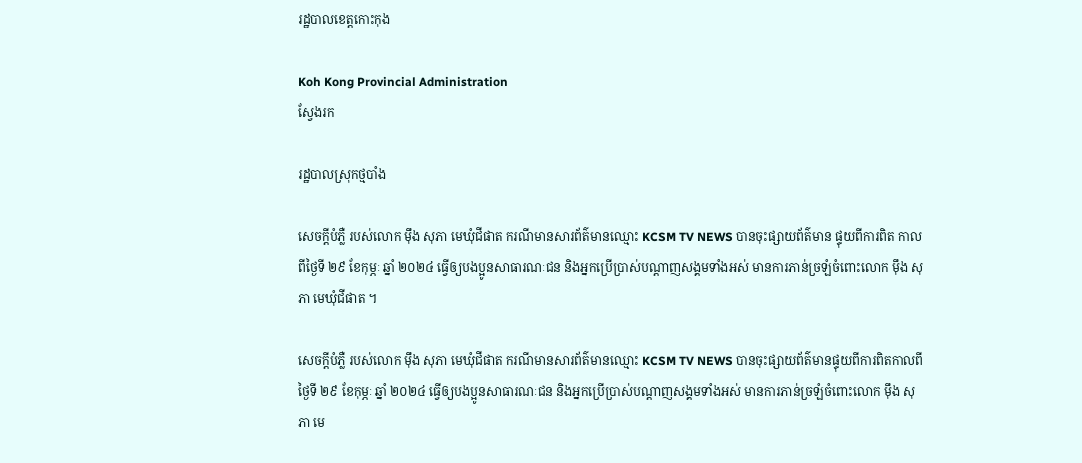រដ្ឋបាលខេត្តកោះកុង

Koh Kong Provincial Administration
ស្វែងរក

រដ្ឋបាលស្រុកថ្មបាំង

សេចក្តីបំភ្លឺ របស់លោក ម៉ឹង សុភា មេឃុំជីផាត ករណីមានសារព័ត៌មានឈ្មោះ KCSM TV NEWS បានចុះផ្សាយព័ត៌មាន ផ្ទុយពីការពិត កាលពីថ្ងៃទី ២៩ ខែកុម្ភៈ ឆ្នាំ ២០២៤ ធ្វើឲ្យបងប្អូនសាធារណៈជន និងអ្នកប្រើប្រាស់បណ្តាញសង្គមទាំងអស់ មានការភាន់ច្រឡំចំពោះលោក ម៉ឹង សុភា មេឃុំជីផាត ។

សេចក្តីបំភ្លឺ របស់លោក ម៉ឹង សុភា មេឃុំជីផាត ករណីមានសារព័ត៌មានឈ្មោះ KCSM TV NEWS បានចុះផ្សាយព័ត៌មានផ្ទុយពីការពិតកាលពីថ្ងៃទី ២៩ ខែកុម្ភៈ ឆ្នាំ ២០២៤ ធ្វើឲ្យបងប្អូនសាធារណៈជន និងអ្នកប្រើប្រាស់បណ្តាញសង្គមទាំងអស់ មានការភាន់ច្រឡំចំពោះលោក ម៉ឹង សុភា មេ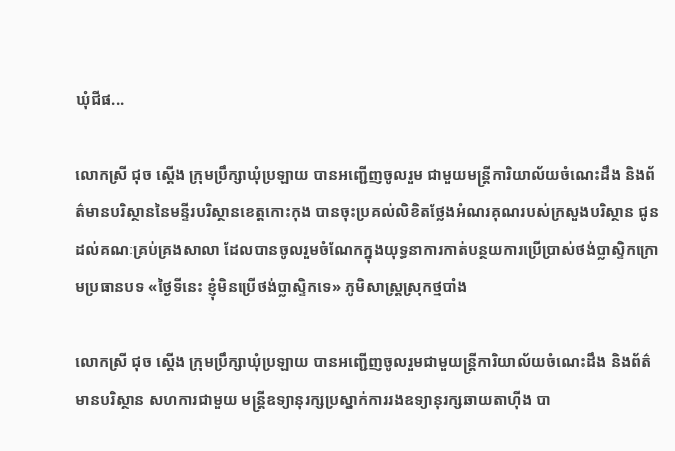ឃុំជីផ...

លោកស្រី ជុច ស្ដើង ក្រុមប្រឹក្សាឃុំប្រឡាយ បានអញ្ជើញចូលរួម ជាមួយមន្ត្រីការិយាល័យចំណេះដឹង និងព័ត៌មានបរិស្ថាននៃមន្ទីរបរិស្ថានខេត្តកោះកុង បានចុះប្រគល់លិខិតថ្លែងអំណរគុណរបស់ក្រសួងបរិស្ថាន ជូនដល់គណៈគ្រប់គ្រងសាលា ដែលបានចូលរួមចំណែកក្នុងយុទ្ធនាការកាត់បន្ថយការប្រើប្រាស់ថង់ប្លាស្ទិកក្រោមប្រធានបទ «ថ្ងៃទីនេះ ខ្ញុំមិនប្រើថង់ប្លាស្ទិកទេ» ភូមិសាស្រ្តស្រុកថ្មបាំង

លោកស្រី ជុច ស្ដើង ក្រុមប្រឹក្សាឃុំប្រឡាយ បានអញ្ជើញចូលរួមជាមួយន្ត្រីការិយាល័យចំណេះដឹង និងព័ត៌មានបរិស្ថាន សហការជាមួយ មន្ត្រីឧទ្យានុរក្សប្រស្នាក់ការរងឧទ្យានុរក្សឆាយតាហ៊ីង បា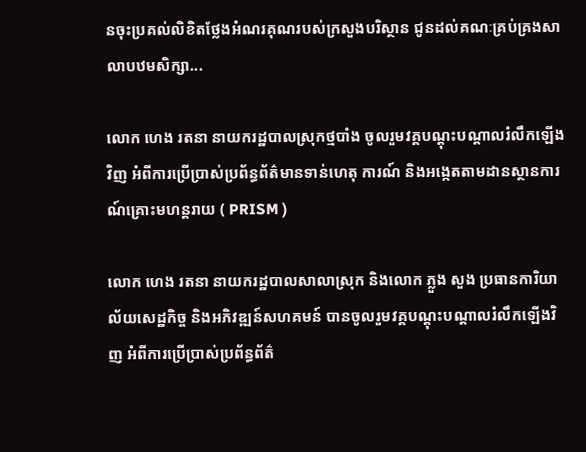នចុះប្រគល់លិខិតថ្លែងអំណរគុណរបស់ក្រសួងបរិស្ថាន ជូនដល់គណៈគ្រប់គ្រងសាលាបឋមសិក្សា...

លោក ហេង រតនា នាយករដ្ឋបាលស្រុកថ្មបាំង ចូលរួមវគ្គបណ្តុះបណ្តាលរំលឹកឡើងវិញ អំពីការប្រើប្រាស់ប្រព័ន្ធព័ត៌មានទាន់ហេតុ ការណ៍ និងអង្កេតតាមដានស្ថានការណ៍គ្រោះមហន្តរាយ ( PRISM )

លោក ហេង រតនា នាយករដ្ឋបាលសាលាស្រុក និងលោក ភ្លួង សួង ប្រធានការិយាល័យសេដ្ឋកិច្ច និងអភិវឌ្ឍន៍សហគមន៍ បានចូលរួមវគ្គបណ្តុះបណ្តាលរំលឹកឡើងវិញ អំពីការប្រើប្រាស់ប្រព័ន្ធព័ត៌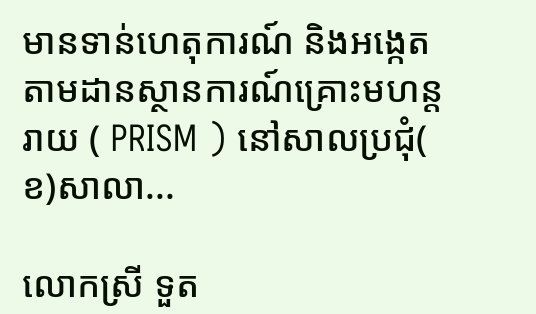មានទាន់ហេតុការណ៍ និងអង្កេតតាមដានស្ថានការណ៍គ្រោះមហន្តរាយ ( PRISM ) នៅសាលប្រជុំ( ខ)សាលា...

លោកស្រី ទួត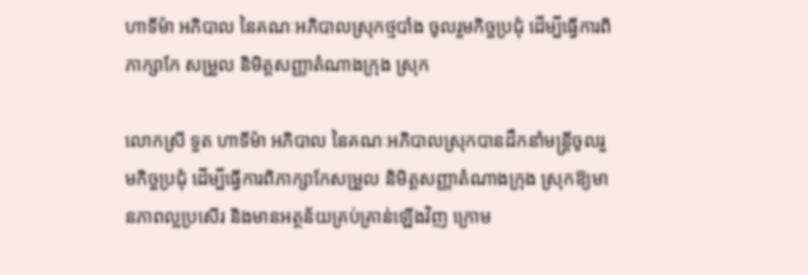ហាទីម៉ា អភិបាល នៃគណៈអភិបាលស្រុកថ្មបាំង ចូលរួមកិច្ចប្រជុំ ដើម្បីធ្វើការពិភាក្សាកែ សម្រួល និមិត្តសញ្ញាតំណាងក្រុង ស្រុក

លោកស្រី ទួត ហាទីម៉ា អភិបាល នៃគណៈអភិបាលស្រុកបានដឹកនាំមន្ត្រីចូលរួមកិច្ចប្រជុំ ដើម្បីធ្វើការពិភាក្សាកែសម្រួល និមិត្តសញ្ញាតំណាងក្រុង ស្រុកឱ្យមានភាពល្អប្រសើរ និងមានអត្ថន័យគ្រប់គ្រាន់ឡើងវិញ ក្រោម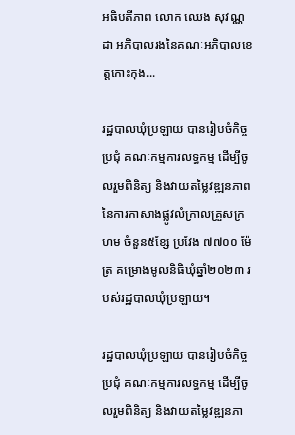អធិបតីភាព លោក ឈេង សុវណ្ណដា អភិបាលរងនៃគណៈអភិបាលខេត្តកោះកុង...

រដ្ឋបាលឃុំប្រឡាយ បានរៀបចំកិច្ចប្រជុំ គណៈកម្មការលទ្ធកម្ម ដើម្បីចូលរួមពិនិត្យ និងវាយតម្លៃវឌ្ឍនភាព នៃការកាសាងផ្លូវលំក្រាលគ្រួសក្រហម ចំនួន៥ខ្សែ ប្រវែង ៧៧០០ ម៉ែត្រ គម្រោងមូលនិធិឃុំឆ្នាំ២០២៣ របស់រដ្ឋបាលឃុំប្រឡាយ។

រដ្ឋបាលឃុំប្រឡាយ បានរៀបចំកិច្ចប្រជុំ គណៈកម្មការលទ្ធកម្ម ដើម្បីចូលរួមពិនិត្យ និងវាយតម្លៃវឌ្ឍនភា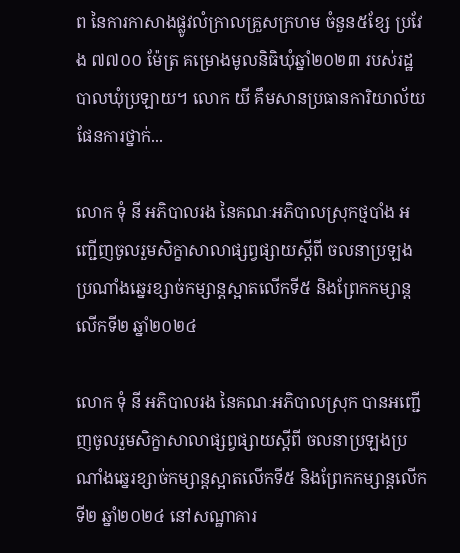ព នៃការកាសាងផ្លូវលំក្រាលគ្រួសក្រហម ចំនួន៥ខ្សែ ប្រវែង ៧៧០០ ម៉ែត្រ គម្រោងមូលនិធិឃុំឆ្នាំ២០២៣ របស់រដ្ឋបាលឃុំប្រឡាយ។ លោក យី គឹមសានប្រធានការិយាល័យផែនការថ្នាក់...

លោក ទុំ នី អភិបាលរង នៃគណៈអភិបាលស្រុកថ្មបាំង អញ្ជើញចូលរួមសិក្ខាសាលាផ្សព្វផ្សាយស្តីពី ចលនាប្រឡងប្រណាំងឆ្នេរខ្សាច់កម្សាន្តស្អាតលើកទី៥ និងព្រែកកម្សាន្តលើកទី២ ឆ្នាំ២០២៤

លោក ទុំ នី អភិបាលរង នៃគណៈអភិបាលស្រុក បានអញ្ជើញចូលរួមសិក្ខាសាលាផ្សព្វផ្សាយស្តីពី ចលនាប្រឡងប្រណាំងឆ្នេរខ្សាច់កម្សាន្តស្អាតលើកទី៥ និងព្រែកកម្សាន្តលើកទី២ ឆ្នាំ២០២៤ នៅសណ្ឋាគារ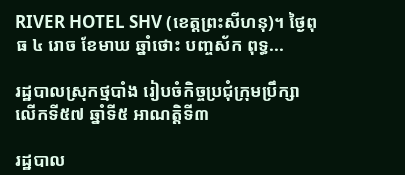RIVER HOTEL SHV (ខេត្តព្រះសីហនុ)។ ថ្ងៃពុធ ៤ រោច ខែមាឃ ឆ្នាំថោះ បញ្ចស័ក ពុទ្ធ...

រដ្ឋបាលស្រុកថ្មបាំង រៀបចំកិច្ចប្រជុំក្រុមប្រឹក្សាលើកទី៥៧ ឆ្នាំទី៥ អាណត្តិទី៣

រដ្ឋបាល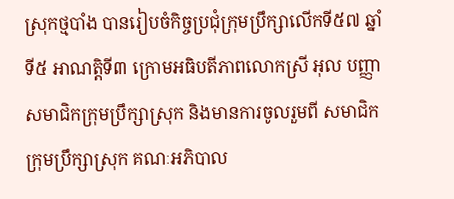ស្រុកថ្មបាំង បានរៀបចំកិច្ចប្រជុំក្រុមប្រឹក្សាលើកទី៥៧ ឆ្នាំទី៥ អាណត្តិទី៣ ក្រោមអធិបតីភាពលោកស្រី អុល បញ្ញា សមាជិកក្រុមប្រឹក្សាស្រុក និងមានការចូលរួមពី សមាជិកក្រុមប្រឹក្សាស្រុក គណៈអភិបាល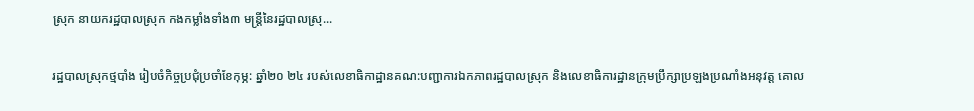ស្រុក នាយករដ្ឋបាលស្រុក កងកម្លាំងទាំង៣ មន្ត្រីនៃរដ្ឋបាលស្រុ...

រដ្ឋបាលស្រុកថ្មបាំង រៀបចំកិច្ចប្រជុំប្រចាំខែកុម្ភ: ឆ្នាំ២០ ២៤ របស់លេខាធិកាដ្ឋានគណ:បញ្ជាការឯកភាពរដ្ឋបាលស្រុក និងលេខាធិការដ្ឋានក្រុមប្រឹក្សាប្រឡងប្រណាំងអនុវត្ត គោល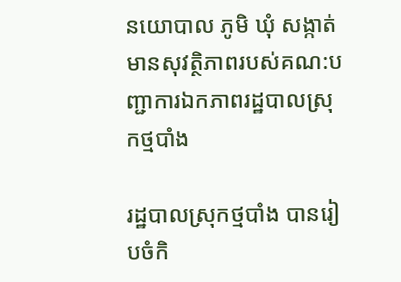នយោបាល ភូមិ ឃុំ សង្កាត់ មានសុវត្ថិភាពរបស់គណ:បញ្ជាការឯកភាពរដ្ឋបាលស្រុកថ្មបាំង

រដ្ឋបាលស្រុកថ្មបាំង បានរៀបចំកិ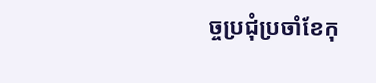ច្ចប្រជុំប្រចាំខែកុ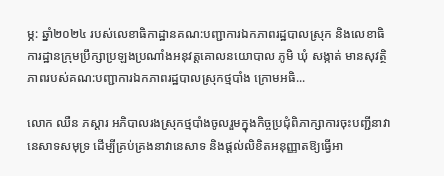ម្ភ: ឆ្នាំ២០២៤ របស់លេខាធិកាដ្ឋានគណ:បញ្ជាការឯកភាពរដ្ឋបាលស្រុក និងលេខាធិការដ្ឋានក្រុមប្រឹក្សាប្រឡងប្រណាំងអនុវត្តគោលនយោបាល ភូមិ ឃុំ សង្កាត់ មានសុវត្ថិភាពរបស់គណ:បញ្ជាការឯកភាពរដ្ឋបាលស្រុកថ្មបាំង ក្រោមអធិ...

លោក ឈឺន ភស្តារ អភិបាលរងស្រុកថ្មបាំងចូលរួមក្នុងកិច្ចប្រជុំពិភាក្សាការចុះបញ្ជីនាវានេសាទសមុទ្រ ដើម្បីគ្រប់គ្រងនាវានេសាទ និងផ្តល់លិខិតអនុញ្ញាតឱ្យធ្វើអា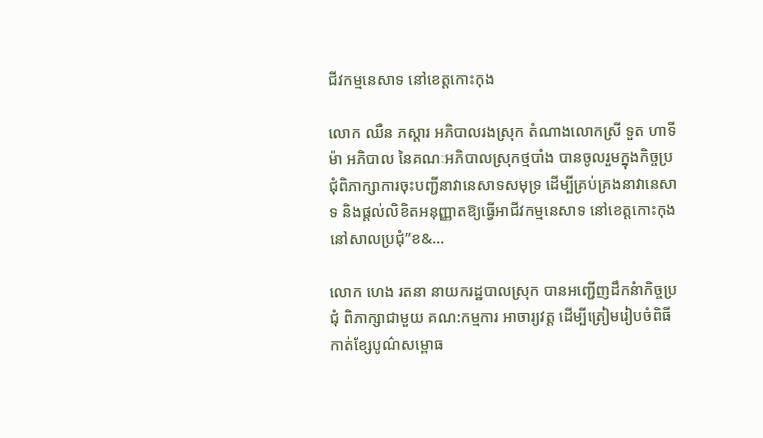ជីវកម្មនេសាទ នៅខេត្តកោះកុង

លោក ឈឺន ភស្តារ អភិបាលរងស្រុក តំណាងលោកស្រី ទួត ហាទីម៉ា អភិបាល នៃគណៈអភិបាលស្រុកថ្មបាំង បានចូលរួមក្នុងកិច្ចប្រជុំពិភាក្សាការចុះបញ្ជីនាវានេសាទសមុទ្រ ដើម្បីគ្រប់គ្រងនាវានេសាទ និងផ្តល់លិខិតអនុញ្ញាតឱ្យធ្វើអាជីវកម្មនេសាទ នៅខេត្តកោះកុង នៅសាលប្រជុំ”ខ&...

លោក ហេង រតនា នាយករដ្ឋបាលស្រុក បានអញ្ជើញដឹកនំាកិច្ចប្រជុំ ពិភាក្សាជាមួយ គណ:កម្មការ អាចារ្យវត្ត ដើម្បីត្រៀមរៀបចំពិធីកាត់ខ្សែបូណ៌សម្ពោធ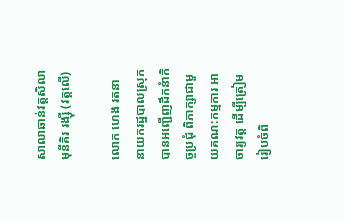សាលាឆាន់វត្តសិលាមុនីគិរ រង្ស៊ី (វត្តលើ)

លោក ហេង រតនា នាយករដ្ឋបាលស្រុក បានអញ្ជើញដឹកនំាកិច្ចប្រជុំ ពិភាក្សាជាមួយគណ:កម្មការ អាចារ្យវត្ត ដើម្បីត្រៀមរៀបចំពិ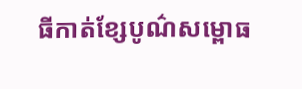ធីកាត់ខ្សែបូណ៌សម្ពោធ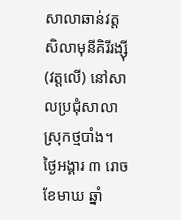សាលាឆាន់វត្តសិលាមុនីគិរីរង្ស៊ី(វត្តលើ) នៅសាលប្រជុំសាលាស្រុកថ្មបាំង។ ថ្ងៃអង្គារ ៣ រោច ខែមាឃ ឆ្នាំ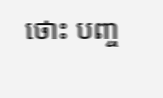ថោះ បញ្ច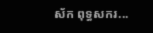ស័ក ពុទ្ធសករ...